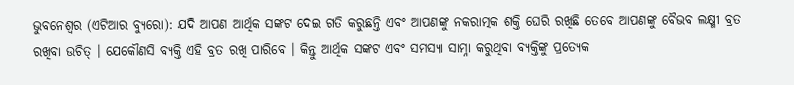ଭୁବନେଶ୍ୱର (ଏଟିଆର ବ୍ୟୁରୋ): ଯଦି ଆପଣ ଆର୍ଥିକ ସଙ୍କଟ ଦେଇ ଗତି କରୁଛନ୍ତି ଏବଂ ଆପଣଙ୍କୁ ନକରାତ୍ମକ ଶକ୍ତି ଘେରି ରଖିଛି ତେବେ ଆପଣଙ୍କୁ ବୈଭବ ଲକ୍ଷ୍ମୀ ବ୍ରତ ରଖିବା ଉଚିତ୍ । ଯେକୌଣସି ବ୍ୟକ୍ତି ଏହି ବ୍ରତ ରଖି ପାରିବେ । କିନ୍ତୁ ଆର୍ଥିକ ସଙ୍କଟ ଏବଂ ସମସ୍ୟା ସାମ୍ନା କରୁଥିବା ବ୍ୟକ୍ତିଙ୍କୁ ପ୍ରତ୍ୟେକ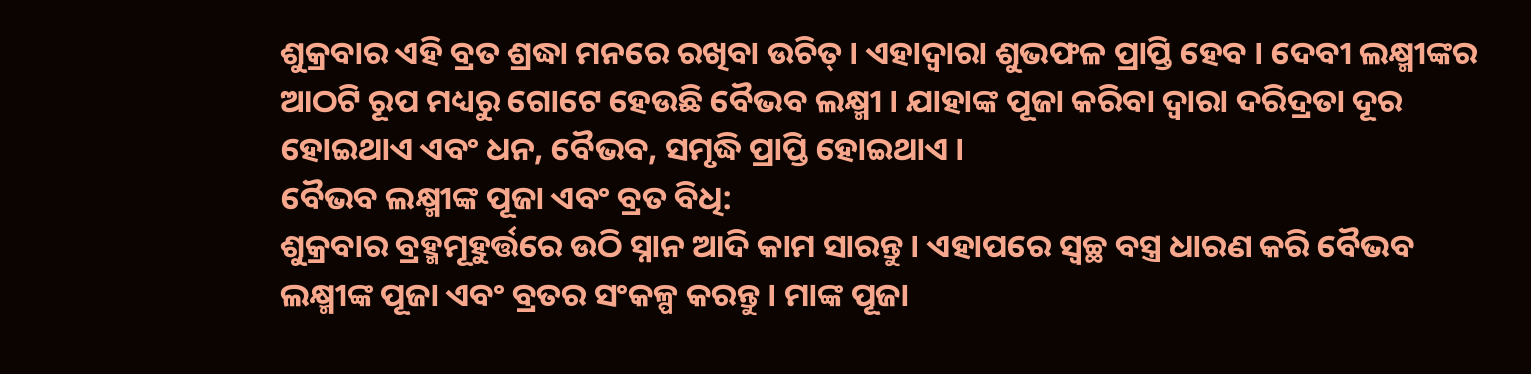ଶୁକ୍ରବାର ଏହି ବ୍ରତ ଶ୍ରଦ୍ଧା ମନରେ ରଖିବା ଉଚିତ୍ । ଏହାଦ୍ୱାରା ଶୁଭଫଳ ପ୍ରାପ୍ତି ହେବ । ଦେବୀ ଲକ୍ଷ୍ମୀଙ୍କର ଆଠଟି ରୂପ ମଧ୍ୟରୁ ଗୋଟେ ହେଉଛି ବୈଭବ ଲକ୍ଷ୍ମୀ । ଯାହାଙ୍କ ପୂଜା କରିବା ଦ୍ୱାରା ଦରିଦ୍ରତା ଦୂର ହୋଇଥାଏ ଏବଂ ଧନ, ବୈଭବ, ସମୃଦ୍ଧି ପ୍ରାପ୍ତି ହୋଇଥାଏ ।
ବୈଭବ ଲକ୍ଷ୍ମୀଙ୍କ ପୂଜା ଏବଂ ବ୍ରତ ବିଧି:
ଶୁକ୍ରବାର ବ୍ରହ୍ମମୂହୁର୍ତ୍ତରେ ଉଠି ସ୍ନାନ ଆଦି କାମ ସାରନ୍ତୁ । ଏହାପରେ ସ୍ୱଚ୍ଛ ବସ୍ତ୍ର ଧାରଣ କରି ବୈଭବ ଲକ୍ଷ୍ମୀଙ୍କ ପୂଜା ଏବଂ ବ୍ରତର ସଂକଳ୍ପ କରନ୍ତୁ । ମାଙ୍କ ପୂଜା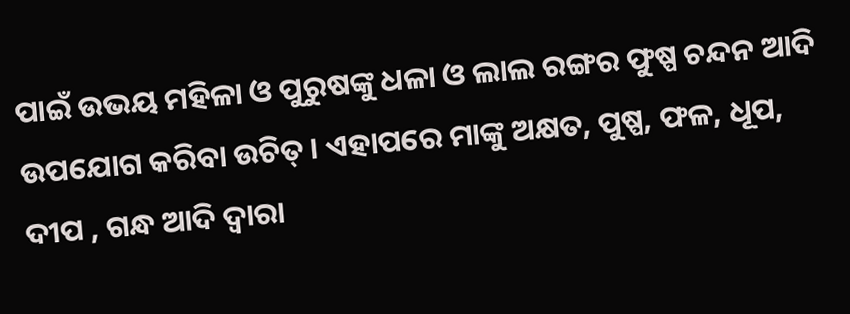ପାଇଁ ଉଭୟ ମହିଳା ଓ ପୁରୁଷଙ୍କୁ ଧଳା ଓ ଲାଲ ରଙ୍ଗର ଫୁଷ୍ପ ଚନ୍ଦନ ଆଦି ଉପଯୋଗ କରିବା ଉଚିତ୍ । ଏହାପରେ ମାଙ୍କୁ ଅକ୍ଷତ, ପୁଷ୍ପ, ଫଳ, ଧୂପ, ଦୀପ , ଗନ୍ଧ ଆଦି ଦ୍ୱାରା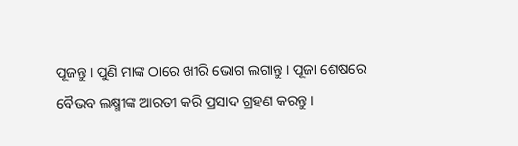ପୂଜନ୍ତୁ । ପୁଣି ମାଙ୍କ ଠାରେ ଖୀରି ଭୋଗ ଲଗାନ୍ତୁ । ପୂଜା ଶେଷରେ ବୈଭବ ଲକ୍ଷ୍ମୀଙ୍କ ଆରତୀ କରି ପ୍ରସାଦ ଗ୍ରହଣ କରନ୍ତୁ ।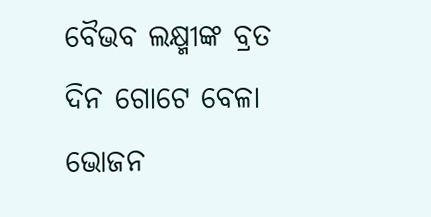ବୈଭବ ଲକ୍ଷ୍ମୀଙ୍କ ବ୍ରତ ଦିନ ଗୋଟେ ବେଳା ଭୋଜନ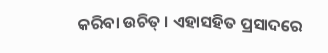କରିବା ଉଚିତ୍ । ଏହାସହିତ ପ୍ରସାଦରେ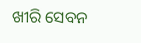ଖୀରି ସେବନ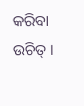କରିବା ଉଚିତ୍ ।